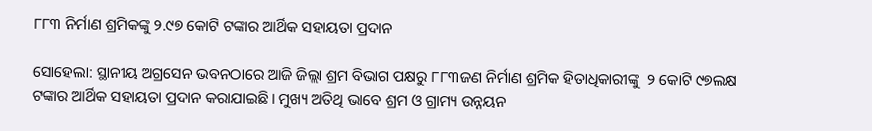୮୮୩ ନିର୍ମାଣ ଶ୍ରମିକଙ୍କୁ ୨.୯୭ କୋଟି ଟଙ୍କାର ଆର୍ଥିକ ସହାୟତା ପ୍ରଦାନ

ସୋହେଲା: ସ୍ଥାନୀୟ ଅଗ୍ରସେନ ଭବନଠାରେ ଆଜି ଜିଲ୍ଲା ଶ୍ରମ ବିଭାଗ ପକ୍ଷରୁ ୮୮୩ଜଣ ନିର୍ମାଣ ଶ୍ରମିକ ହିତାଧିକାରୀଙ୍କୁ  ୨ କୋଟି ୯୭ଲକ୍ଷ ଟଙ୍କାର ଆର୍ଥିକ ସହାୟତା ପ୍ରଦାନ କରାଯାଇଛି। ମୁଖ୍ୟ ଅତିଥି ଭାବେ ଶ୍ରମ ଓ ଗ୍ରାମ୍ୟ ଉନ୍ନୟନ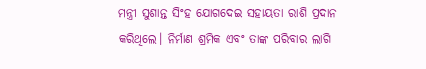ମନ୍ତ୍ରୀ ସୁଶାନ୍ତ ସିଂହ ଯୋଗଦେଇ ସହାୟତା ରାଶି ପ୍ରଦାନ କରିଥିଲେ। ନିର୍ମାଣ ଶ୍ରମିକ ଏବଂ ତାଙ୍କ ପରିବାର ଲାଗି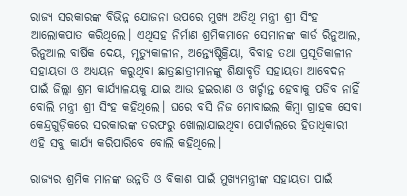ରାଜ୍ୟ ସରକାରଙ୍କ ବିଭିନ୍ନ ଯୋଜନା ଉପରେ ମୁଖ୍ୟ ଅତିଥି ମନ୍ତ୍ରୀ ଶ୍ରୀ ସିଂହ ଆଲୋକପାତ କରିଥିଲେ। ଏଥିସହ ନିର୍ମାଣ ଶ୍ରମିକମାନେ ସେମାନଙ୍କ କାର୍ଡ ରିନୁଆଲ, ରିନୁଆଲ ବାର୍ଷିକ ଦେୟ, ମୃତ୍ୟୁକାଳୀନ, ଅନ୍ତ୍ୟେଷ୍ଟିକ୍ରିୟା, ବିବାହ ତଥା ପ୍ରସୂତିକାଳୀନ ସହାୟତା ଓ ଅଧ୍ୟୟନ କରୁଥିବା ଛାତ୍ରଛାତ୍ରୀମାନଙ୍କୁ ଶିକ୍ଷାବୃତି ସହାୟତା ଆବେଦନ ପାଇଁ ଜିଲ୍ଲା ଶ୍ରମ କାର୍ଯ୍ୟାଳୟକୁ ଯାଇ ଆଉ ହଇରାଣ ଓ ଖର୍ଚ୍ଚାନ୍ତ ହେବାକୁ ପଡିବ ନାହିଁ ବୋଲି ମନ୍ତ୍ରୀ ଶ୍ରୀ ସିଂହ କହିଥିଲେ। ଘରେ ବସି ନିଜ ମୋବାଇଲ କିମ୍ବା ଗ୍ରାହକ ସେବା କେନ୍ଦ୍ରଗୁଡ଼ିକରେ ସରକାରଙ୍କ ତରଫରୁ ଖୋଲାଯାଇଥିବା ପୋର୍ଟାଲରେ ହିତାଧିକାରୀ ଏହି ସବୁ କାର୍ଯ୍ୟ କରିପାରିବେ ବୋଲି କହିଥିଲେ।

ରାଜ୍ୟର ଶ୍ରମିକ ମାନଙ୍କ ଉନ୍ନତି ଓ ବିକାଶ ପାଇଁ ମୁଖ୍ୟମନ୍ତ୍ରୀଙ୍କ ସହାୟତା ପାଇଁ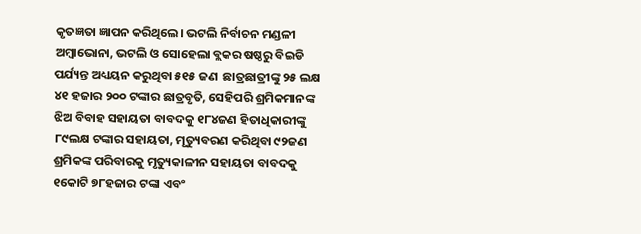କୃତଜ୍ଞତା ଜ୍ଞାପନ କରିଥିଲେ। ଭଟଲି ନିର୍ବାଚନ ମଣ୍ଡଳୀ ଅମ୍ବାଭୋନା, ଭଟଲି ଓ ସୋହେଲା ବ୍ଲକର ଷଷ୍ଠରୁ ବିଇଡି ପର୍ଯ୍ୟନ୍ତ ଅଧ୍ୟୟନ କରୁଥିବା ୫୧୫ ଜଣ  ଛାତ୍ରଛାତ୍ରୀଙ୍କୁ ୨୫ ଲକ୍ଷ ୪୧ ହଜାର ୨୦୦ ଟଙ୍କାର ଛାତ୍ରବୃତି, ସେହିପରି ଶ୍ରମିକମାନଙ୍କ ଝିଅ ବିବାହ ସହାୟତା ବାବଦକୁ ୧୮୪ଜଣ ହିତାଧିକାରୀଙ୍କୁ ୮୯ଲକ୍ଷ ଟଙ୍କାର ସହାୟତା, ମୃତ୍ୟୁବରଣ କରିଥିବା ୯୨ଜଣ ଶ୍ରମିକଙ୍କ ପରିବାରକୁ ମୃତ୍ୟୁକାଳୀନ ସହାୟତା ବାବଦକୁ ୧କୋଟି ୭୮ହଜାର ଟଙ୍କା ଏବଂ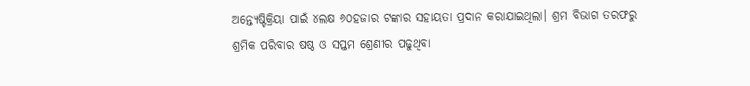ଅନ୍ତ୍ୟେଷ୍ଟିକ୍ରିୟା ପାଇଁ ୪ଲକ୍ଷ ୬୦ହଜାର ଟଙ୍କାର ସହାୟତା ପ୍ରଦାନ କରାଯାଇଥିଲା। ଶ୍ରମ ବିଭାଗ ତରଫରୁ ଶ୍ରମିକ ପରିବାର ଷଷ୍ଠ ଓ ସପ୍ତମ ଶ୍ରେଣୀର ପଢୁଥିବା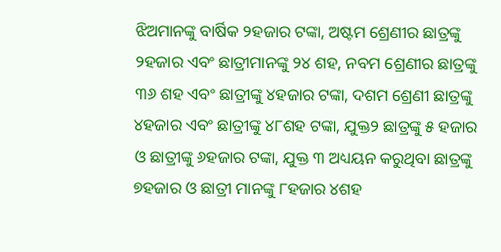ଝିଅମାନଙ୍କୁ ବାର୍ଷିକ ୨ହଜାର ଟଙ୍କା, ଅଷ୍ଟମ ଶ୍ରେଣୀର ଛାତ୍ରଙ୍କୁ ୨ହଜାର ଏବଂ ଛାତ୍ରୀମାନଙ୍କୁ ୨୪ ଶହ, ନବମ ଶ୍ରେଣୀର ଛାତ୍ରଙ୍କୁ ୩୬ ଶହ ଏବଂ ଛାତ୍ରୀଙ୍କୁ ୪ହଜାର ଟଙ୍କା, ଦଶମ ଶ୍ରେଣୀ ଛାତ୍ରଙ୍କୁ ୪ହଜାର ଏବଂ ଛାତ୍ରୀଙ୍କୁ ୪୮ଶହ ଟଙ୍କା, ଯୁକ୍ତ୨ ଛାତ୍ରଙ୍କୁ ୫ ହଜାର ଓ ଛାତ୍ରୀଙ୍କୁ ୬ହଜାର ଟଙ୍କା, ଯୁକ୍ତ ୩ ଅଧ୍ୟୟନ କରୁଥିବା ଛାତ୍ରଙ୍କୁ ୭ହଜାର ଓ ଛାତ୍ରୀ ମାନଙ୍କୁ ୮ହଜାର ୪ଶହ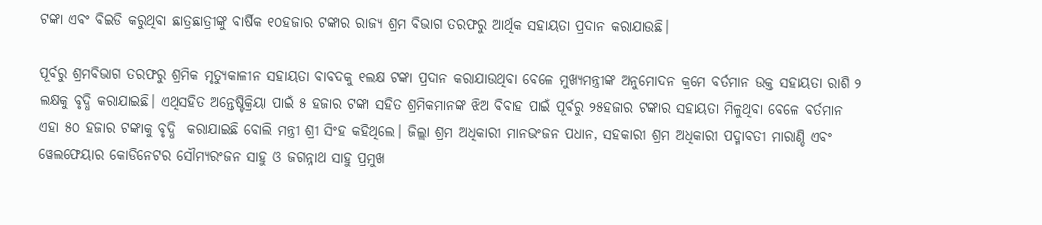ଟଙ୍କା ଏବଂ ବିଇଡି କରୁଥିବା ଛାତ୍ରଛାତ୍ରୀଙ୍କୁ ବାର୍ଷିକ ୧୦ହଜାର ଟଙ୍କାର ରାଜ୍ୟ ଶ୍ରମ ବିଭାଗ ତରଫରୁ ଆର୍ଥିକ ସହାୟତା ପ୍ରଦାନ କରାଯାଉଛି।

ପୂର୍ବରୁ ଶ୍ରମବିଭାଗ ତରଫରୁ ଶ୍ରମିକ ମୃତ୍ୟୁକାଳୀନ ସହାୟତା ବାବଦକୁ ୧ଲକ୍ଷ ଟଙ୍କା ପ୍ରଦାନ କରାଯାଉଥିବା ବେଳେ ମୁଖ୍ୟମନ୍ତ୍ରୀଙ୍କ ଅନୁମୋଦନ କ୍ରମେ ବର୍ତମାନ ଉକ୍ତ ସହାୟତା ରାଶି ୨ ଲକ୍ଷକୁ ବୃଦ୍ଧି କରାଯାଇଛି। ଏଥିସହିତ ଅନ୍ତେଷ୍ଟିକ୍ରିୟା ପାଇଁ ୫ ହଜାର ଟଙ୍କା ସହିତ ଶ୍ରମିକମାନଙ୍କ ଝିଅ ବିବାହ ପାଇଁ ପୂର୍ବରୁ ୨୫ହଜାର ଟଙ୍କାର ସହାୟତା ମିଳୁଥିବା ବେଳେ ବର୍ତମାନ ଏହା ୫୦ ହଜାର ଟଙ୍କାକୁ ବୃଦ୍ଧି  କରାଯାଇଛି ବୋଲି ମନ୍ତ୍ରୀ ଶ୍ରୀ ସିଂହ କହିଥିଲେ। ଜିଲ୍ଲା ଶ୍ରମ ଅଧିକାରୀ ମାନଭଂଜନ ପଧାନ, ସହକାରୀ ଶ୍ରମ ଅଧିକାରୀ ପଦ୍ମାବତୀ ମାରାଣ୍ଡି ଏବଂ ୱେଲଫେୟାର କୋଡିନେଟର ସୌମ୍ୟରଂଜନ ସାହୁ ଓ ଜଗନ୍ନାଥ ସାହୁ ପ୍ରମୁଖ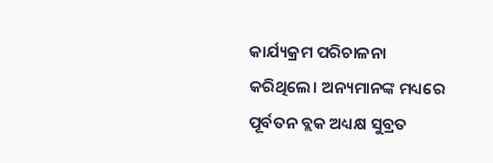କାର୍ଯ୍ୟକ୍ରମ ପରିଚାଳନା କରିଥିଲେ। ଅନ୍ୟମାନଙ୍କ ମଧ୍ୟରେ ପୂର୍ବତନ ବ୍ଲକ ଅଧ୍ୟକ୍ଷ ସୁବ୍ରତ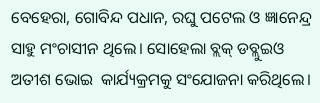ବେହେରା, ଗୋବିନ୍ଦ ପଧାନ, ରଘୁ ପଟେଲ ଓ ଜ୍ଞାନେନ୍ଦ୍ର ସାହୁ ମଂଚାସୀନ ଥିଲେ। ସୋହେଲା ବ୍ଲକ୍‌ ଡବ୍ଲୁଇଓ ଅତୀଶ ଭୋଇ  କାର୍ଯ୍ୟକ୍ରମକୁ ସଂଯୋଜନା କରିଥିଲେ।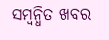ସମ୍ବନ୍ଧିତ ଖବର